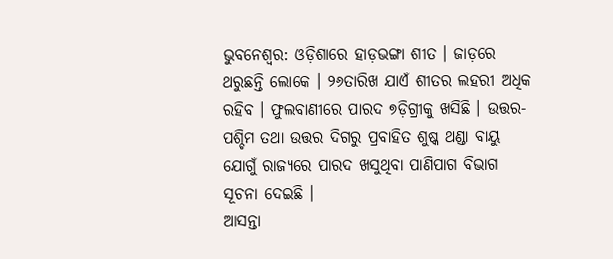ଭୁବନେଶ୍ୱର: ଓଡ଼ିଶାରେ ହାଡ଼ଭଙ୍ଗା ଶୀତ । ଜାଡ଼ରେ ଥରୁଛନ୍ତି ଲୋକେ । ୨୬ତାରିଖ ଯାଏଁ ଶୀତର ଲହରୀ ଅଧିକ ରହିବ । ଫୁଲବାଣୀରେ ପାରଦ ୭ଡ଼ିଗ୍ରୀକୁ ଖସିଛି । ଉତ୍ତର- ପଶ୍ଚିମ ତଥା ଉତ୍ତର ଦିଗରୁ ପ୍ରବାହିତ ଶୁଷ୍କ ଥଣ୍ଡା ବାୟୁ ଯୋଗୁଁ ରାଜ୍ୟରେ ପାରଦ ଖସୁଥିବା ପାଣିପାଗ ବିଭାଗ ସୂଚନା ଦେଇଛି ।
ଆସନ୍ତା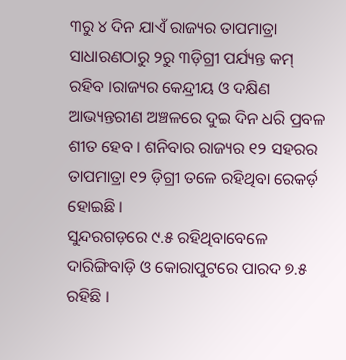୩ରୁ ୪ ଦିନ ଯାଏଁ ରାଜ୍ୟର ତାପମାତ୍ରା ସାଧାରଣଠାରୁ ୨ରୁ ୩ଡ଼ିଗ୍ରୀ ପର୍ଯ୍ୟନ୍ତ କମ୍ ରହିବ ।ରାଜ୍ୟର କେନ୍ଦ୍ରୀୟ ଓ ଦକ୍ଷିଣ ଆଭ୍ୟନ୍ତରୀଣ ଅଞ୍ଚଳରେ ଦୁଇ ଦିନ ଧରି ପ୍ରବଳ ଶୀତ ହେବ । ଶନିବାର ରାଜ୍ୟର ୧୨ ସହରର ତାପମାତ୍ରା ୧୨ ଡ଼ିଗ୍ରୀ ତଳେ ରହିଥିବା ରେକର୍ଡ଼ ହୋଇଛି ।
ସୁନ୍ଦରଗଡ଼ରେ ୯.୫ ରହିଥିବାବେଳେ ଦାରିଙ୍ଗିବାଡ଼ି ଓ କୋରାପୁଟରେ ପାରଦ ୭.୫ ରହିଛି ।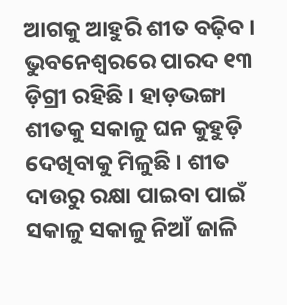ଆଗକୁ ଆହୁରି ଶୀତ ବଢ଼ିବ । ଭୁବନେଶ୍ୱରରେ ପାରଦ ୧୩ ଡ଼ିଗ୍ରୀ ରହିଛି । ହାଡ଼ଭଙ୍ଗା ଶୀତକୁ ସକାଳୁ ଘନ କୁହୁଡ଼ି ଦେଖିବାକୁ ମିଳୁଛି । ଶୀତ ଦାଉରୁ ରକ୍ଷା ପାଇବା ପାଇଁ ସକାଳୁ ସକାଳୁ ନିଆଁ ଜାଳି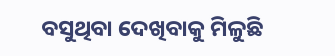ବସୁଥିବା ଦେଖିବାକୁ ମିଳୁଛି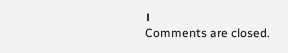।
Comments are closed.